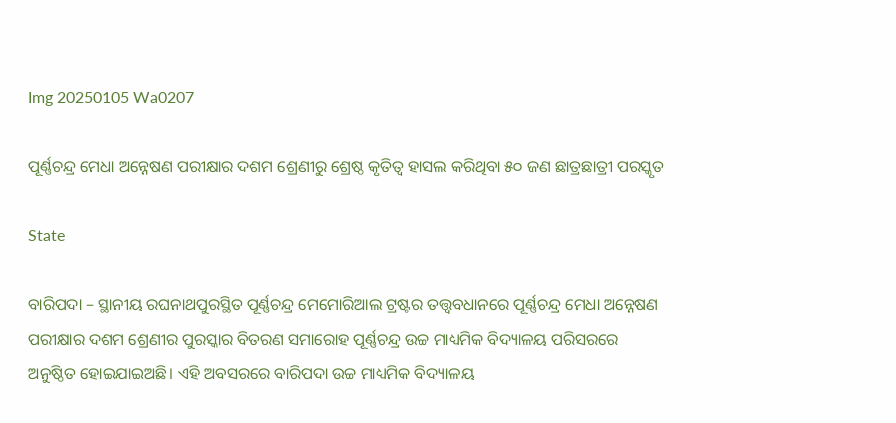Img 20250105 Wa0207

ପୂର୍ଣ୍ଣଚନ୍ଦ୍ର ମେଧା ଅନ୍ନେଷଣ ପରୀକ୍ଷାର ଦଶମ ଶ୍ରେଣୀରୁ ଶ୍ରେଷ୍ଠ କୃତିତ୍ୱ ହାସଲ କରିଥିବା ୫୦ ଜଣ ଛାତ୍ରଛାତ୍ରୀ ପରସ୍କୃତ

State

ବାରିପଦା – ସ୍ଥାନୀୟ ରଘନାଥପୁରସ୍ଥିତ ପୂର୍ଣ୍ଣଚନ୍ଦ୍ର ମେମୋରିଆଲ ଟ୍ରଷ୍ଟର ତତ୍ତ୍ଵବଧାନରେ ପୂର୍ଣ୍ଣଚନ୍ଦ୍ର ମେଧା ଅନ୍ନେଷଣ ପରୀକ୍ଷାର ଦଶମ ଶ୍ରେଣୀର ପୁରସ୍କାର ବିତରଣ ସମାରୋହ ପୂର୍ଣ୍ଣଚନ୍ଦ୍ର ଉଚ୍ଚ ମାଧ୍ୟମିକ ବିଦ୍ୟାଳୟ ପରିସରରେ ଅନୁଷ୍ଠିତ ହୋଇଯାଇଅଛି। ଏହି ଅବସରରେ ବାରିପଦା ଉଚ୍ଚ ମାଧ୍ୟମିକ ବିଦ୍ୟାଳୟ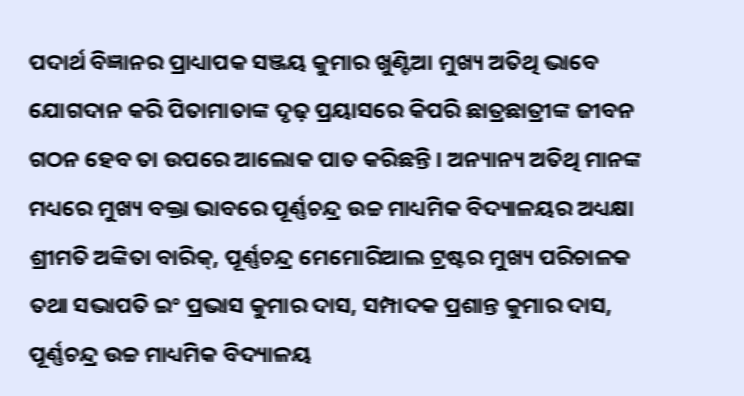ପଦାର୍ଥ ବିଜ୍ଞାନର ପ୍ରାଧ୍ୟାପକ ସଞ୍ଜୟ କୁମାର ଖୁଣ୍ଟିଆ ମୁଖ୍ୟ ଅତିଥି ଭାବେ ଯୋଗଦାନ କରି ପିତାମାତାଙ୍କ ଦୃଢ଼ ପ୍ରୟାସରେ କିପରି ଛାତ୍ରଛାତ୍ରୀଙ୍କ ଜୀବନ ଗଠନ ହେବ ତା ଉପରେ ଆଲୋକ ପାତ କରିଛନ୍ତି । ଅନ୍ୟାନ୍ୟ ଅତିଥି ମାନଙ୍କ ମଧ୍ୟରେ ମୁଖ୍ୟ ବକ୍ତା ଭାବରେ ପୂର୍ଣ୍ଣଚନ୍ଦ୍ର ଉଚ୍ଚ ମାଧ୍ୟମିକ ବିଦ୍ୟାଳୟର ଅଧ୍ୟକ୍ଷା ଶ୍ରୀମତି ଅଙ୍କିତା ବାରିକ୍, ପୂର୍ଣ୍ଣଚନ୍ଦ୍ର ମେମୋରିଆଲ ଟ୍ରଷ୍ଟର ମୁଖ୍ୟ ପରିଚାଳକ ତଥା ସଭାପତି ଇଂ ପ୍ରଭାସ କୁମାର ଦାସ, ସମ୍ପାଦକ ପ୍ରଶାନ୍ତ କୁମାର ଦାସ, ପୂର୍ଣ୍ଣଚନ୍ଦ୍ର ଉଚ୍ଚ ମାଧ୍ୟମିକ ବିଦ୍ୟାଳୟ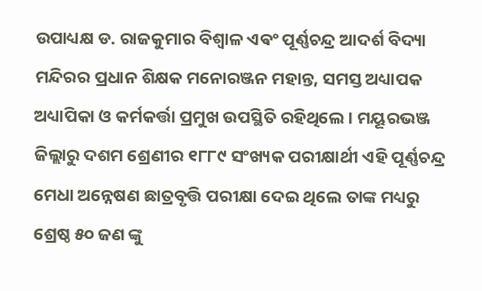ଉପାଧ୍ୟକ୍ଷ ଡ. ରାଜକୁମାର ବିଶ୍ଵାଳ ଏଵଂ ପୂର୍ଣ୍ଣଚନ୍ଦ୍ର ଆଦର୍ଶ ବିଦ୍ୟା ମନ୍ଦିରର ପ୍ରଧାନ ଶିକ୍ଷକ ମନୋରଞ୍ଜନ ମହାନ୍ତ, ସମସ୍ତ ଅଧ୍ୟାପକ ଅଧ୍ୟାପିକା ଓ କର୍ମକର୍ତ୍ତା ପ୍ରମୁଖ ଉପସ୍ଥିତି ରହିଥିଲେ । ମୟୂରଭଞ୍ଜ ଜିଲ୍ଲାରୁ ଦଶମ ଶ୍ରେଣୀର ୧୮୮୯ ସଂଖ୍ୟକ ପରୀକ୍ଷାର୍ଥୀ ଏହି ପୂର୍ଣ୍ଣଚନ୍ଦ୍ର ମେଧା ଅନ୍ନେଷଣ ଛାତ୍ରବୃତ୍ତି ପରୀକ୍ଷା ଦେଇ ଥିଲେ ତାଙ୍କ ମଧ୍ୟରୁ ଶ୍ରେଷ୍ଠ ୫୦ ଜଣ ଙ୍କୁ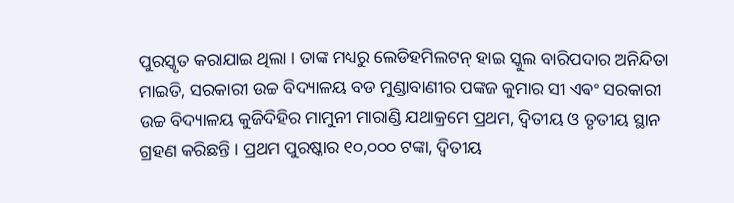ପୁରସ୍କୃତ କରାଯାଇ ଥିଲା । ତାଙ୍କ ମଧ୍ୟରୁ ଲେଡିହମିଲଟନ୍ ହାଇ ସ୍କୁଲ ବାରିପଦାର ଅନିନ୍ଦିତା ମାଇତି, ସରକାରୀ ଉଚ୍ଚ ବିଦ୍ୟାଳୟ ବଡ ମୁଣ୍ଡାବାଣୀର ପଙ୍କଜ କୁମାର ସୀ ଏଵଂ ସରକାରୀ ଉଚ୍ଚ ବିଦ୍ୟାଳୟ କୁଜିଦିହିର ମାମୁନୀ ମାରାଣ୍ଡି ଯଥାକ୍ରମେ ପ୍ରଥମ, ଦ୍ୱିତୀୟ ଓ ତୃତୀୟ ସ୍ଥାନ ଗ୍ରହଣ କରିଛନ୍ତି । ପ୍ରଥମ ପୁରଷ୍କାର ୧୦,୦୦୦ ଟଙ୍କା, ଦ୍ଵିତୀୟ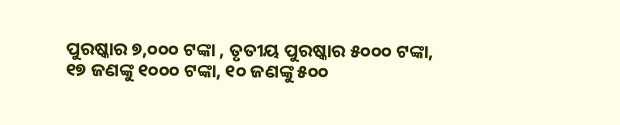ପୁରଷ୍କାର ୭,୦୦୦ ଟଙ୍କା , ତୃତୀୟ ପୁରଷ୍କାର ୫୦୦୦ ଟଙ୍କା, ୧୭ ଜଣଙ୍କୁ ୧୦୦୦ ଟଙ୍କା, ୧୦ ଜଣଙ୍କୁ ୫୦୦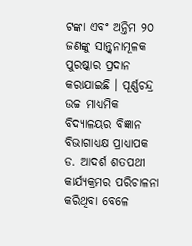ଟଙ୍କା ଏବଂ ଅନ୍ତିମ ୨୦ ଜଣଙ୍କୁ ସାନ୍ତ୍ୱନାମୂଳକ ପୁରଷ୍କାର ପ୍ରଦାନ କରାଯାଇଛି । ପୂର୍ଣ୍ଣଚନ୍ଦ୍ର ଉଚ୍ଚ ମାଧ୍ୟମିକ ବିଦ୍ୟାଳୟର ବିଜ୍ଞାନ ବିଭାଗାଧ୍ୟକ୍ଷ ପ୍ରାଧ୍ୟାପକ ଡ. ଆଦର୍ଶ ଶତପଥୀ କାର୍ଯ୍ୟକ୍ରମର ପରିଚାଳନା କରିଥିବା ବେଳେ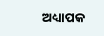ଅଧ୍ୟାପକ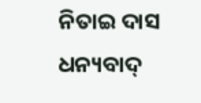ନିତାଇ ଦାସ ଧନ୍ୟବାଦ୍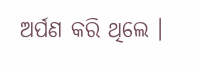ଅର୍ପଣ କରି ଥିଲେ ।